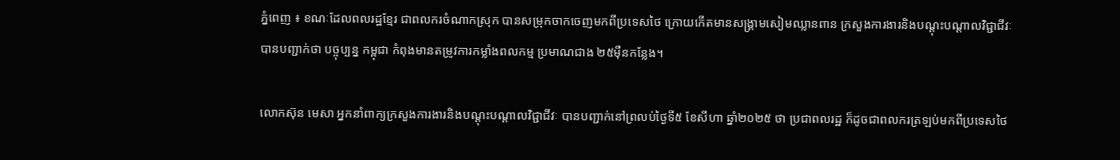ភ្នំពេញ ៖ ខណៈដែលពលរដ្ឋខ្មែរ ជាពលករចំណាកស្រុក បានសម្រុកចាកចេញមកពីប្រទេសថៃ ក្រោយកើតមានសង្គ្រាមសៀមឈ្លានពាន ក្រសួងការងារនិងបណ្តុះបណ្តាលវិជ្ជាជីវៈ បានបញ្ជាក់ថា បច្ចុប្បន្ន កម្ពុជា កំពុងមានតម្រូវការកម្លាំងពលកម្ម ប្រមាណជាង ២៥ម៉ឺនកន្លែង។

លោកស៊ុន មេសា អ្នកនាំពាក្យក្រសួងការងារនិងបណ្តុះបណ្តាលវិជ្ជាជីវៈ បានបញ្ជាក់នៅព្រលប់ថ្ងៃទី៥ ខែសីហា ឆ្នាំ២០២៥ ថា ប្រជាពលរដ្ឋ ក៏ដូចជាពលករត្រឡប់មកពីប្រទេសថៃ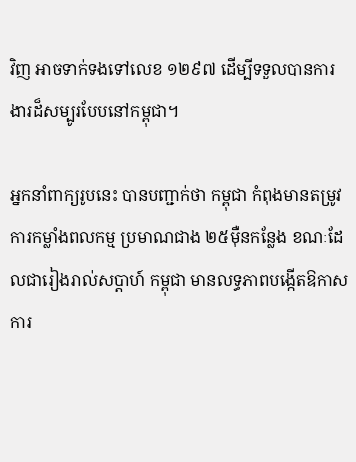វិញ អាចទាក់ទងទៅលេខ ១២៩៧ ដើម្បីទទួលបានការងារដ៏សម្បូរបែបនៅកម្ពុជា។

អ្នកនាំពាក្យរូបនេះ បានបញ្ជាក់ថា កម្ពុជា កំពុងមានតម្រូវការកម្លាំងពលកម្ម ប្រមាណជាង ២៥ម៉ឺនកន្លែង ខណៈដែលជារៀងរាល់សប្តាហ៍ កម្ពុជា មានលទ្ធភាពបង្កើតឱកាសការ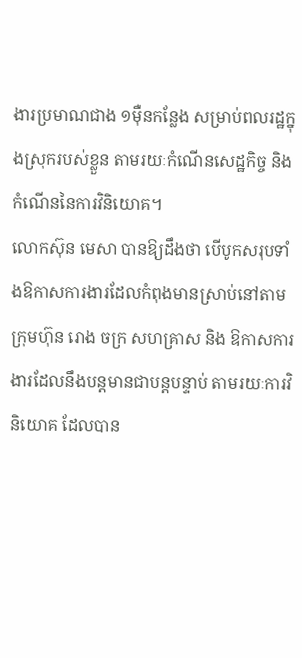ងារប្រមាណជាង ១ម៉ឺនកន្លែង សម្រាប់ពលរដ្ឋក្នុងស្រុករបស់ខ្លួន តាមរយៈកំណើនសេដ្ឋកិច្ច និងកំណើននៃការវិនិយោគ។
លោកស៊ុន មេសា បានឱ្យដឹងថា បើបូកសរុបទាំងឱកាសការងារដែលកំពុងមានស្រាប់នៅតាមក្រុមហ៊ុន រោង ចក្រ សហគ្រាស និង ឱកាសការងារដែលនឹងបន្តមានជាបន្តបន្ទាប់ តាមរយៈការវិនិយោគ ដែលបាន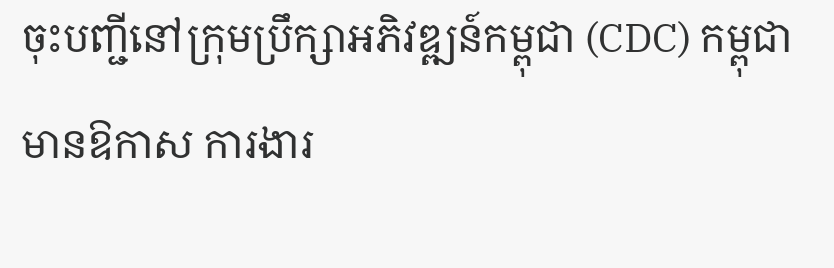ចុះបញ្ជីនៅក្រុមប្រឹក្សាអភិវឌ្ឍន៍កម្ពុជា (CDC) កម្ពុជា មានឱកាស ការងារ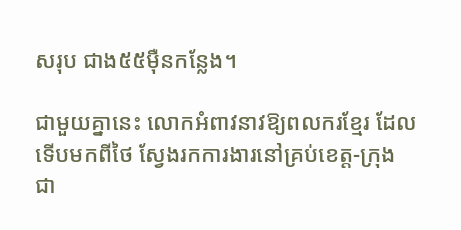សរុប ជាង៥៥ម៉ឺនកន្លែង។

ជាមួយគ្នានេះ លោកអំពាវនាវឱ្យពលករខ្មែរ ដែលទើបមកពីថៃ ស្វែងរកការងារនៅគ្រប់ខេត្ត-ក្រុង ជា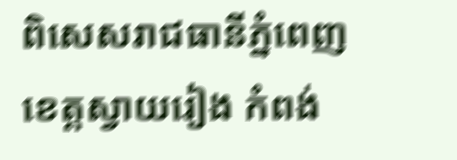ពិសេសរាជធានីភ្នំពេញ ខេត្តស្វាយរៀង កំពង់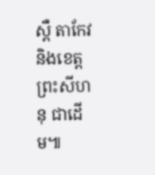ស្ពឺ តាកែវ និងខេត្តព្រះសីហនុ ជាដើម៕